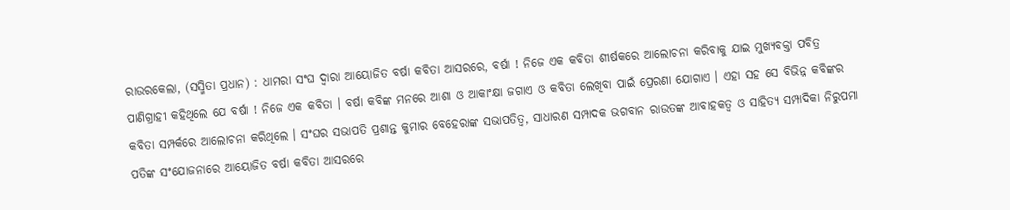ରାଉରକେଲା, (ସସ୍ମିତା ପ୍ରଧାନ) : ଧାମରା ସଂଘ ଦ୍ୱାରା ଆୟୋଜିତ ବର୍ଷା କବିତା ଆସରରେ, ବର୍ଷା ! ନିଜେ ଏକ କବିତା ଶୀର୍ଷକରେ ଆଲୋଚନା କରିବାକୁ ଯାଇ ମୁଖ୍ୟବକ୍ତା ପବିତ୍ର ପାଣିଗ୍ରାହୀ କହିଥିଲେ ଯେ ବର୍ଷା ! ନିଜେ ଏକ କବିତା । ବର୍ଷା କବିଙ୍କ ମନରେ ଆଶା ଓ ଆକାଂକ୍ଷା ଜଗାଏ ଓ କବିତା ଲେଖିବା ପାଇଁ ପ୍ରେରଣା ଯୋଗାଏ । ଏହା ସହ ସେ ବିଭିନ୍ନ କବିଙ୍କର କବିତା ସମ୍ପର୍କରେ ଆଲୋଚନା କରିଥିଲେ । ସଂଘର ସଭାପତି ପ୍ରଶାନ୍ତ କୁମାର ବେହେରାଙ୍କ ସଭାପତିତ୍ୱ, ସାଧାରଣ ସମ୍ପାଦକ ଭଗବାନ ରାଉତଙ୍କ ଆବାହକତ୍ୱ ଓ ସାହିତ୍ୟ ସମ୍ପାଦିକା ନିରୁପମା ପତିଙ୍କ ସଂଯୋଜନାରେ ଆୟୋଜିତ ବର୍ଷା କବିତା ଆସରରେ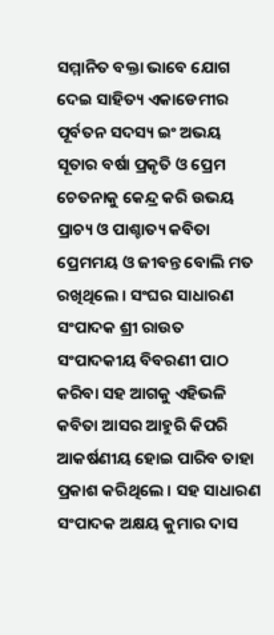ସମ୍ମାନିତ ବକ୍ତା ଭାବେ ଯୋଗ ଦେଇ ସାହିତ୍ୟ ଏକାଡେମୀର ପୂର୍ବତନ ସଦସ୍ୟ ଇଂ ଅଭୟ ସୂତାର ବର୍ଷା ପ୍ରକୃତି ଓ ପ୍ରେମ ଚେତନାକୁ କେନ୍ଦ୍ର କରି ଉଭୟ ପ୍ରାଚ୍ୟ ଓ ପାଶ୍ଚାତ୍ୟ କବିତା ପ୍ରେମମୟ ଓ ଜୀବନ୍ତ ବୋଲି ମତ ରଖିଥିଲେ । ସଂଘର ସାଧାରଣ ସଂପାଦକ ଶ୍ରୀ ରାଉତ ସଂପାଦକୀୟ ବିବରଣୀ ପାଠ କରିବା ସହ ଆଗକୁ ଏହିଭଳି କବିତା ଆସର ଆହୁରି କିପରି ଆକର୍ଷଣୀୟ ହୋଇ ପାରିବ ତାହା ପ୍ରକାଶ କରିଥିଲେ । ସହ ସାଧାରଣ ସଂପାଦକ ଅକ୍ଷୟ କୁମାର ଦାସ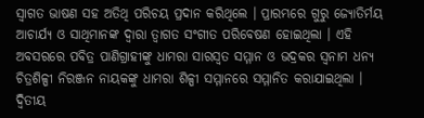ସ୍ୱାଗତ ଭାଷଣ ସହ ଅତିଥି ପରିଚୟ ପ୍ରଦାନ କରିଥିଲେ । ପ୍ରାରମ୍ଭରେ ଗୁରୁ ଜ୍ୟୋତିର୍ମୟ ଆଚାର୍ଯ୍ୟ ଓ ସାଥିମାନଙ୍କ ଦ୍ୱାରା ତ୍ୱାଗତ ସଂଗୀତ ପରିବେଷଣ ହୋଇଥିଲା । ଏହି ଅବସରରେ ପବିତ୍ର ପାଣିଗ୍ରାହୀଙ୍କୁ ଧାମରା ସାରସ୍ୱତ ସମ୍ମାନ ଓ ଭଦ୍ରକର ସ୍ୱନାମ ଧନ୍ୟ ଚିତ୍ରଶିଳ୍ପୀ ନିରଞ୍ଜନ ନାୟକଙ୍କୁ ଧାମରା ଶିଳ୍ପୀ ସମ୍ମାନରେ ସମ୍ମାନିତ କରାଯାଇଥିଲା । ଦ୍ୱିତୀୟ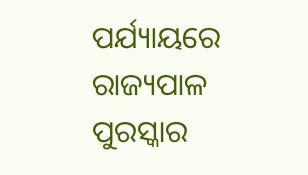ପର୍ଯ୍ୟାୟରେ ରାଜ୍ୟପାଳ ପୁରସ୍କାର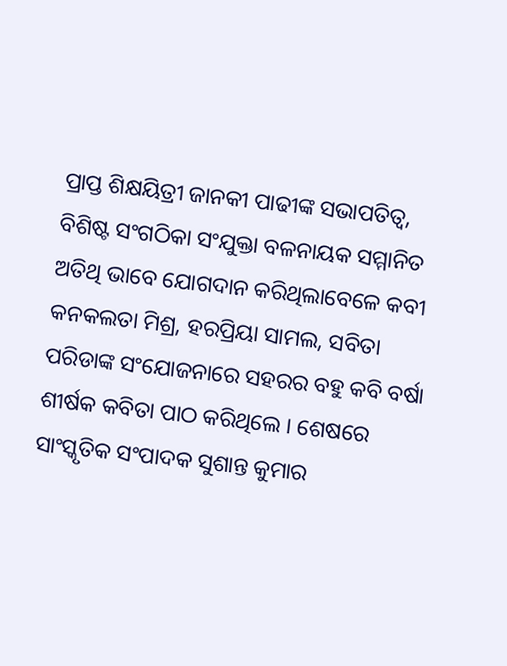ପ୍ରାପ୍ତ ଶିକ୍ଷୟିତ୍ରୀ ଜାନକୀ ପାଢୀଙ୍କ ସଭାପତିତ୍ୱ, ବିଶିଷ୍ଟ ସଂଗଠିକା ସଂଯୁକ୍ତା ବଳନାୟକ ସମ୍ମାନିତ ଅତିଥି ଭାବେ ଯୋଗଦାନ କରିଥିଲାବେଳେ କବୀ କନକଲତା ମିଶ୍ର, ହରପ୍ରିୟା ସାମଲ, ସବିତା ପରିଡାଙ୍କ ସଂଯୋଜନାରେ ସହରର ବହୁ କବି ବର୍ଷା ଶୀର୍ଷକ କବିତା ପାଠ କରିଥିଲେ । ଶେଷରେ ସାଂସ୍କୃତିକ ସଂପାଦକ ସୁଶାନ୍ତ କୁମାର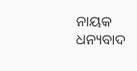ନାୟକ ଧନ୍ୟବାଦ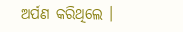ଅର୍ପଣ କରିଥିଲେ ।